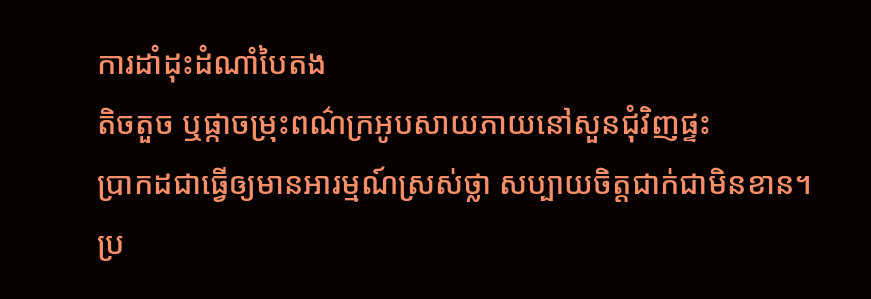ការដាំដុះដំណាំបៃតង
តិចតួច ឬផ្កាចម្រុះពណ៌ក្រអូបសាយភាយនៅសួនជុំវិញផ្ទះ
ប្រាកដជាធ្វើឲ្យមានអារម្មណ៍ស្រស់ថ្លា សប្បាយចិត្តជាក់ជាមិនខាន។
ប្រ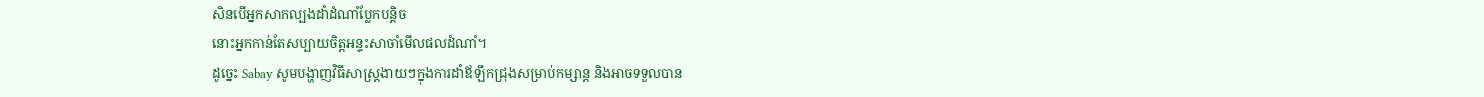សិនបើអ្នកសាកល្បងដាំដំណាំប្លែកបន្តិច
នោះអ្នកកាន់តែសប្បាយចិត្តអន្ទះសាចាំមើលផលដំណាំ។
ដូច្នេះ Sabay សូមបង្ហាញវិធីសាស្ត្រងាយៗក្នុងការដាំឪឡឹកជ្រុងសម្រាប់កម្សាន្ត និងអាចទទួលបាន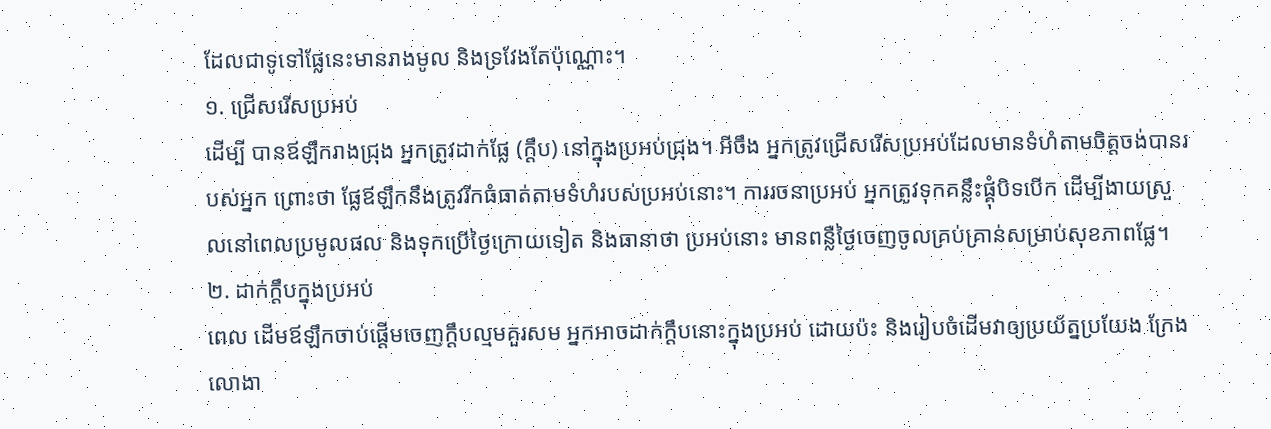ដែលជាទូទៅផ្លែនេះមានរាងមូល និងទ្រវែងតែប៉ុណ្ណោះ។
១. ជ្រើសរើសប្រអប់
ដើម្បី បានឪឡឹករាងជ្រុង អ្នកត្រូវដាក់ផ្លែ (ក្ដឹប) នៅក្នុងប្រអប់ជ្រុង។ អីចឹង អ្នកត្រូវជ្រើសរើសប្រអប់ដែលមានទំហំតាមចិត្តចង់បានរបស់អ្នក ព្រោះថា ផ្លែឪឡឹកនឹងត្រូវរីកធំធាត់តាមទំហំរបស់ប្រអប់នោះ។ ការរចនាប្រអប់ អ្នកត្រូវទុកគន្លឹះផ្គុំបិទបើក ដើម្បីងាយស្រួលនៅពេលប្រមូលផល និងទុកប្រើថ្ងៃក្រោយទៀត និងធានាថា ប្រអប់នោះ មានពន្លឺថ្ងៃចេញចូលគ្រប់គ្រាន់សម្រាប់សុខភាពផ្លែ។
២. ដាក់ក្ដឹបក្នុងប្រអប់
ពេល ដើមឪឡឹកចាប់ផ្ដើមចេញក្ដឹបល្មមគួរសម អ្នកអាចដាក់ក្ដឹបនោះក្នុងប្រអប់ ដោយប៉ះ និងរៀបចំដើមវាឲ្យប្រយ័ត្នប្រយែង ក្រែងលោងា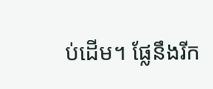ប់ដើម។ ផ្លែនឹងរីក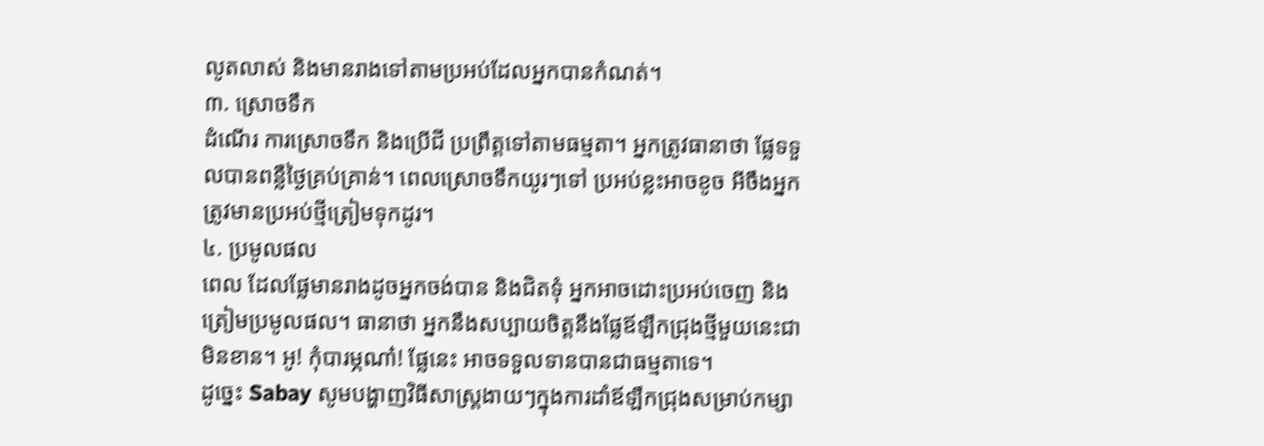លូតលាស់ និងមានរាងទៅតាមប្រអប់ដែលអ្នកបានកំណត់។
៣. ស្រោចទឹក
ដំណើរ ការស្រោចទឹក និងប្រើជី ប្រព្រឹត្តទៅតាមធម្មតា។ អ្នកត្រូវធានាថា ផ្លែទទួលបានពន្លឺថ្ងៃគ្រប់គ្រាន់។ ពេលស្រោចទឹកយូរៗទៅ ប្រអប់ខ្លះអាចខូច អីចឹងអ្នកត្រូវមានប្រអប់ថ្មីត្រៀមទុកដូរ។
៤. ប្រមូលផល
ពេល ដែលផ្លែមានរាងដូចអ្នកចង់បាន និងជិតទុំ អ្នកអាចដោះប្រអប់ចេញ និងត្រៀមប្រមូលផល។ ធានាថា អ្នកនឹងសប្បាយចិត្តនឹងផ្លែឪឡឹកជ្រុងថ្មីមួយនេះជាមិនខាន។ អូ! កុំបារម្ភណា៎! ផ្លែនេះ អាចទទួលទានបានជាធម្មតាទេ។
ដូច្នេះ Sabay សូមបង្ហាញវិធីសាស្ត្រងាយៗក្នុងការដាំឪឡឹកជ្រុងសម្រាប់កម្សា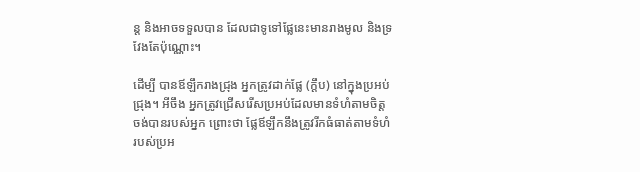ន្ត និងអាចទទួលបាន ដែលជាទូទៅផ្លែនេះមានរាងមូល និងទ្រវែងតែប៉ុណ្ណោះ។

ដើម្បី បានឪឡឹករាងជ្រុង អ្នកត្រូវដាក់ផ្លែ (ក្ដឹប) នៅក្នុងប្រអប់ជ្រុង។ អីចឹង អ្នកត្រូវជ្រើសរើសប្រអប់ដែលមានទំហំតាមចិត្តចង់បានរបស់អ្នក ព្រោះថា ផ្លែឪឡឹកនឹងត្រូវរីកធំធាត់តាមទំហំរបស់ប្រអ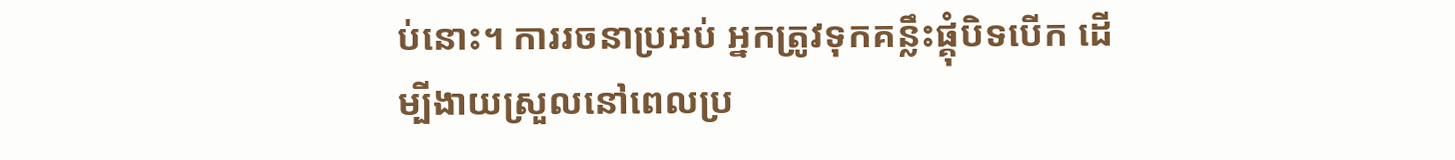ប់នោះ។ ការរចនាប្រអប់ អ្នកត្រូវទុកគន្លឹះផ្គុំបិទបើក ដើម្បីងាយស្រួលនៅពេលប្រ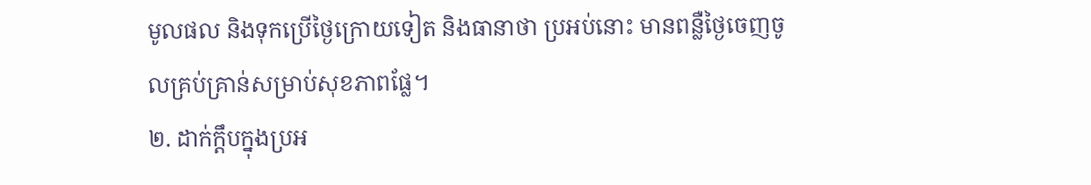មូលផល និងទុកប្រើថ្ងៃក្រោយទៀត និងធានាថា ប្រអប់នោះ មានពន្លឺថ្ងៃចេញចូលគ្រប់គ្រាន់សម្រាប់សុខភាពផ្លែ។
២. ដាក់ក្ដឹបក្នុងប្រអ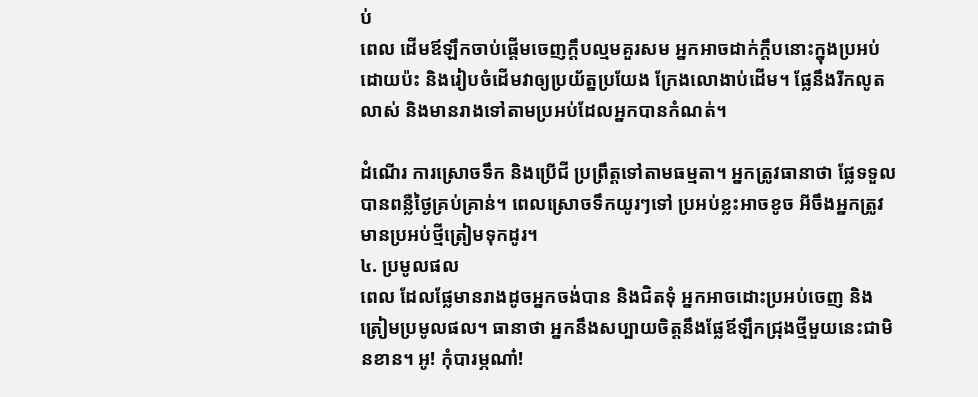ប់
ពេល ដើមឪឡឹកចាប់ផ្ដើមចេញក្ដឹបល្មមគួរសម អ្នកអាចដាក់ក្ដឹបនោះក្នុងប្រអប់ ដោយប៉ះ និងរៀបចំដើមវាឲ្យប្រយ័ត្នប្រយែង ក្រែងលោងាប់ដើម។ ផ្លែនឹងរីកលូតលាស់ និងមានរាងទៅតាមប្រអប់ដែលអ្នកបានកំណត់។

ដំណើរ ការស្រោចទឹក និងប្រើជី ប្រព្រឹត្តទៅតាមធម្មតា។ អ្នកត្រូវធានាថា ផ្លែទទួលបានពន្លឺថ្ងៃគ្រប់គ្រាន់។ ពេលស្រោចទឹកយូរៗទៅ ប្រអប់ខ្លះអាចខូច អីចឹងអ្នកត្រូវមានប្រអប់ថ្មីត្រៀមទុកដូរ។
៤. ប្រមូលផល
ពេល ដែលផ្លែមានរាងដូចអ្នកចង់បាន និងជិតទុំ អ្នកអាចដោះប្រអប់ចេញ និងត្រៀមប្រមូលផល។ ធានាថា អ្នកនឹងសប្បាយចិត្តនឹងផ្លែឪឡឹកជ្រុងថ្មីមួយនេះជាមិនខាន។ អូ! កុំបារម្ភណា៎!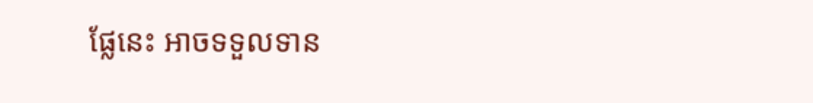ផ្លែនេះ អាចទទួលទាន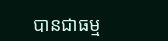បានជាធម្ម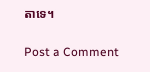តាទេ។

Post a Comment